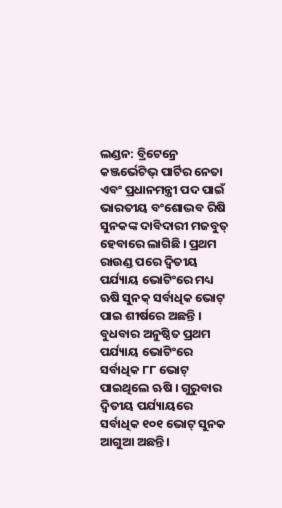ଲଣ୍ଡନ: ବ୍ରିଟେନ୍ରେ କଞ୍ଜର୍ଭେଟିଭ୍ ପାର୍ଟିର ନେତା ଏବଂ ପ୍ରଧାନମନ୍ତ୍ରୀ ପଦ ପାଇଁ ଭାରତୀୟ ବଂଶୋଦ୍ଭବ ରିଷି ସୁନକଙ୍କ ଦାବିଦାରୀ ମଜବୁତ୍ ହେବାରେ ଲାଗିଛି । ପ୍ରଥମ ରାଉଣ୍ଡ ପରେ ଦ୍ଵିତୀୟ ପର୍ଯ୍ୟାୟ ଭୋଟିଂରେ ମଧ୍ୟ ଋଷି ସୁନକ୍ ସର୍ବାଧିକ ଭୋଟ୍ ପାଇ ଶୀର୍ଷରେ ଅଛନ୍ତି । ବୁଧବାର ଅନୁଷ୍ଠିତ ପ୍ରଥମ ପର୍ଯ୍ୟାୟ ଭୋଟିଂରେ ସର୍ବାଧିକ ୮୮ ଭୋଟ୍ ପାଇଥିଲେ ଋଷି । ଗୁରୁବାର ଦ୍ବିତୀୟ ପର୍ଯ୍ୟାୟରେ ସର୍ବାଧିକ ୧୦୧ ଭୋଟ୍ ସୁନକ ଆଗୁଆ ଅଛନ୍ତି।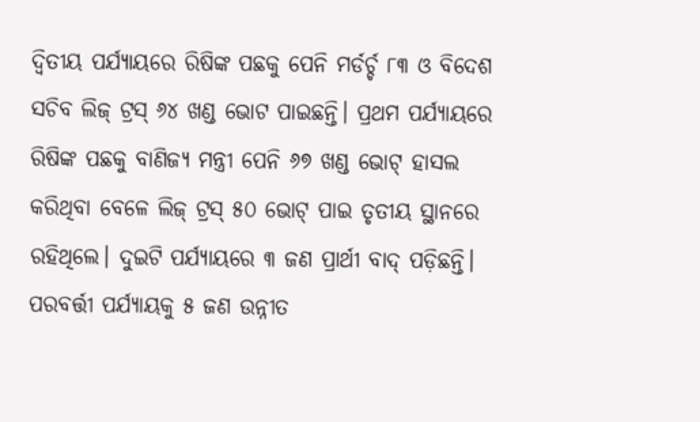ଦ୍ଵିତୀୟ ପର୍ଯ୍ୟାୟରେ ରିଷିଙ୍କ ପଛକୁ ପେନି ମର୍ଡର୍ଚ୍ଚ ୮୩ ଓ ବିଦେଶ ସଚିବ ଲିଜ୍ ଟ୍ରସ୍ ୬୪ ଖଣ୍ଡ ଭୋଟ ପାଇଛନ୍ତି। ପ୍ରଥମ ପର୍ଯ୍ୟାୟରେ ରିଷିଙ୍କ ପଛକୁ ବାଣିଜ୍ୟ ମନ୍ତ୍ରୀ ପେନି ୬୭ ଖଣ୍ଡ ଭୋଟ୍ ହାସଲ କରିଥିବା ବେଳେ ଲିଜ୍ ଟ୍ରସ୍ ୫୦ ଭୋଟ୍ ପାଇ ତୃତୀୟ ସ୍ଥାନରେ ରହିଥିଲେ। ଦୁଇଟି ପର୍ଯ୍ୟାୟରେ ୩ ଜଣ ପ୍ରାର୍ଥୀ ବାଦ୍ ପଡ଼ିଛନ୍ତି। ପରବର୍ତ୍ତୀ ପର୍ଯ୍ୟାୟକୁ ୫ ଜଣ ଉନ୍ନୀତ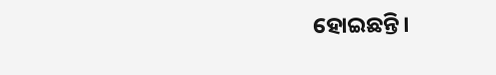ହୋଇଛନ୍ତି।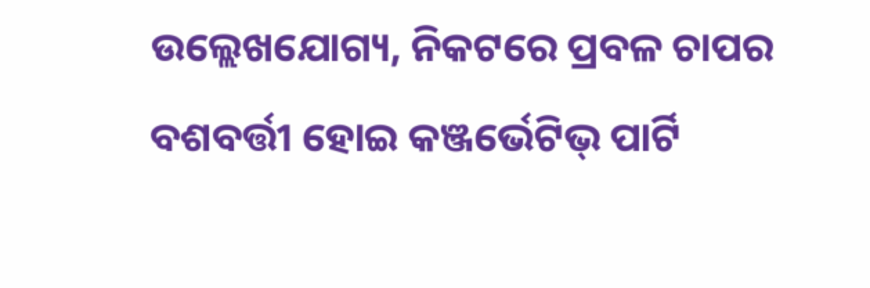ଉଲ୍ଲେଖଯୋଗ୍ୟ, ନିକଟରେ ପ୍ରବଳ ଚାପର ବଶବର୍ତ୍ତୀ ହୋଇ କଞ୍ଜର୍ଭେଟିଭ୍ ପାର୍ଟି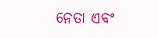ନେତା ଏବଂ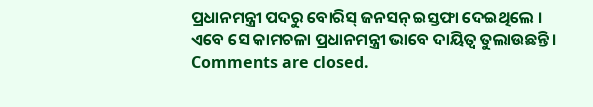ପ୍ରଧାନମନ୍ତ୍ରୀ ପଦରୁ ବୋରିସ୍ ଜନସନ୍ ଇସ୍ତଫା ଦେଇଥିଲେ । ଏବେ ସେ କାମଚଳା ପ୍ରଧାନମନ୍ତ୍ରୀ ଭାବେ ଦାୟିତ୍ଵ ତୁଲାଉଛନ୍ତି।
Comments are closed.